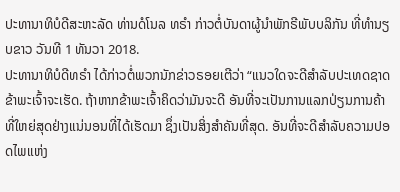ປະທານາທິບໍດີສະຫະລັດ ທ່ານດໍໂນລ ທຣຳ ກ່າວຕໍ່ບັນດາຜູ້ນຳພັກຣີພັບບລິກັນ ທີ່ທຳນຽບຂາວ ວັນທີ 1 ທັນວາ 2018.
ປະທານາທິບໍດີທຣຳ ໄດ້ກ່າວຕໍ່ພວກນັກຂ່າວຣອຍເຕີວ່າ “ແນວໃດຈະດີສຳລັບປະເທດຊາດ ຂ້າພະເຈົ້າຈະເຮັດ. ຖ້າຫາກຂ້າພະເຈົ້າຄິດວ່າມັນຈະດີ ອັນທີ່ຈະເປັນການແລກປ່ຽນການຄ້າທີ່ໃຫຍ່ສຸດຢ່າງແນ່ນອນທີ່ໄດ້ເຮັດມາ ຊຶ່ງເປັນສິ່ງສຳຄັນທີ່ສຸດ. ອັນທີ່ຈະດີສຳລັບຄວາມປອດໄພແຫ່ງ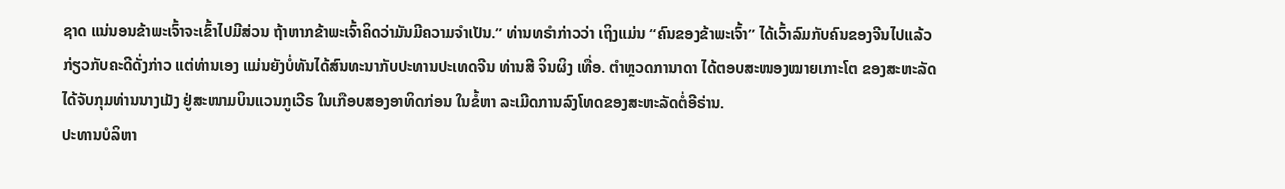ຊາດ ແນ່ນອນຂ້າພະເຈົ້າຈະເຂົ້າໄປມີສ່ວນ ຖ້າຫາກຂ້າພະເຈົ້າຄິດວ່າມັນມີຄວາມຈຳເປັນ.” ທ່ານທຣຳກ່າວວ່າ ເຖິງແມ່ນ “ຄົນຂອງຂ້າພະເຈົ້າ” ໄດ້ເວົ້າລົມກັບຄົນຂອງຈີນໄປແລ້ວກ່ຽວກັບຄະດີດັ່ງກ່າວ ແຕ່ທ່ານເອງ ແມ່ນຍັງບໍ່ທັນໄດ້ສົນທະນາກັບປະທານປະເທດຈີນ ທ່ານສີ ຈິນຜິງ ເທື່ອ. ຕຳຫຼວດການາດາ ໄດ້ຕອບສະໜອງໝາຍເກາະໂຕ ຂອງສະຫະລັດ ໄດ້ຈັບກຸມທ່ານນາງເມັງ ຢູ່ສະໜາມບິນແວນກູເວີຣ ໃນເກືອບສອງອາທິດກ່ອນ ໃນຂໍ້ຫາ ລະເມີດການລົງໂທດຂອງສະຫະລັດຕໍ່ອີຣ່ານ.
ປະທານບໍລິຫາ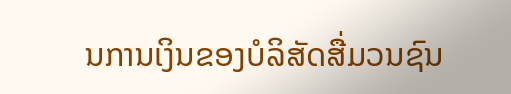ນການເງິນຂອງບໍລິສັດສື່ມວນຊົນ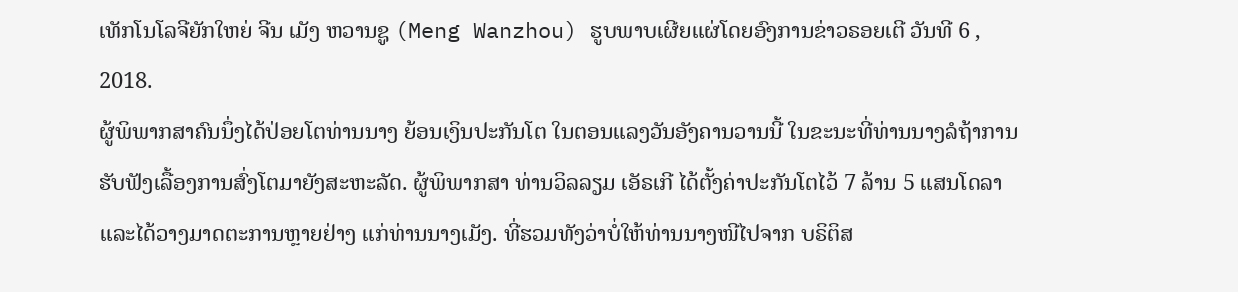ເທັກໂນໂລຈີຍັກໃຫຍ່ ຈີນ ເມັງ ຫວານຊູ (Meng Wanzhou) ຮູບພາບເຜີຍແຜ່ໂດຍອົງການຂ່າວຣອຍເຕີ ວັນທີ 6 , 2018.
ຜູ້ພິພາກສາຄົນນຶ່ງໄດ້ປ່ອຍໂຕທ່ານນາງ ຍ້ອນເງິນປະກັນໂຕ ໃນຕອນແລງວັນອັງຄານວານນີ້ ໃນຂະນະທີ່ທ່ານນາງລໍຖ້າການຮັບຟັງເລື້ອງການສົ່ງໂຕມາຍັງສະຫະລັດ. ຜູ້ພິພາກສາ ທ່ານວິລລຽມ ເອັຣເກີ ໄດ້ຕັ້ງຄ່າປະກັນໂຕໄວ້ 7 ລ້ານ 5 ແສນໂດລາ ແລະໄດ້ວາງມາດຕະການຫຼາຍຢ່າງ ແກ່ທ່ານນາງເມັງ. ທີ່ຮວມທັງວ່າບໍ່ໃຫ້ທ່ານນາງໜີໄປຈາກ ບຣິຕິສ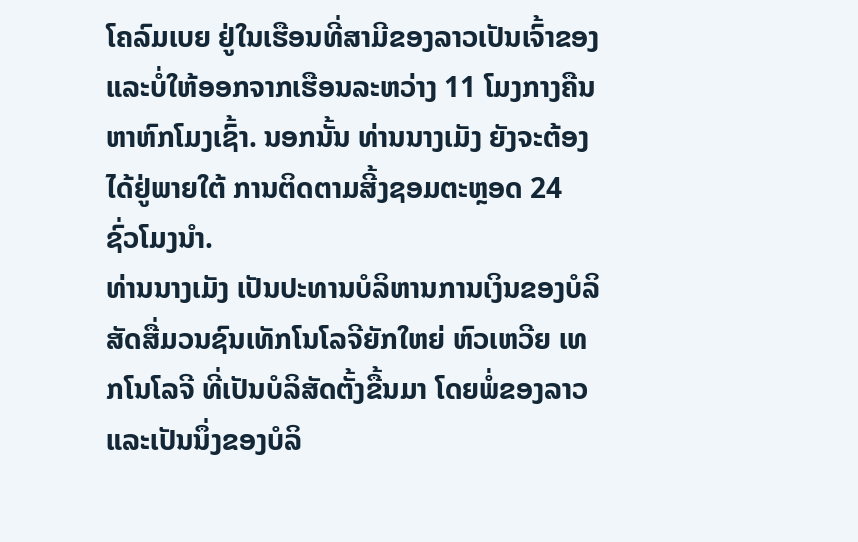ໂຄລົມເບຍ ຢູ່ໃນເຮືອນທີ່ສາມີຂອງລາວເປັນເຈົ້າຂອງ ແລະບໍ່ໃຫ້ອອກຈາກເຮືອນລະຫວ່າງ 11 ໂມງກາງຄືນ ຫາຫົກໂມງເຊົ້າ. ນອກນັ້ນ ທ່ານນາງເມັງ ຍັງຈະຕ້ອງໄດ້ຢູ່ພາຍໃຕ້ ການຕິດຕາມສີ້ງຊອມຕະຫຼອດ 24 ຊົ່ວໂມງນຳ.
ທ່ານນາງເມັງ ເປັນປະທານບໍລິຫານການເງິນຂອງບໍລິສັດສື່ມວນຊົນເທັກໂນໂລຈີຍັກໃຫຍ່ ຫົວເຫວີຍ ເທກໂນໂລຈີ ທີ່ເປັນບໍລິສັດຕັ້ງຂື້ນມາ ໂດຍພໍ່ຂອງລາວ ແລະເປັນນຶ່ງຂອງບໍລິ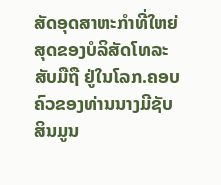ສັດອຸດສາຫະກຳທີ່ໃຫຍ່ສຸດຂອງບໍລິສັດໂທລະສັບມືຖື ຢູ່ໃນໂລກ.ຄອບຄົວຂອງທ່ານນາງມີຊັບສິນມູນ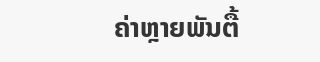ຄ່າຫຼາຍພັນຕື້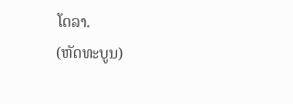ໂດລາ.
(ຫັດທະບູນ)